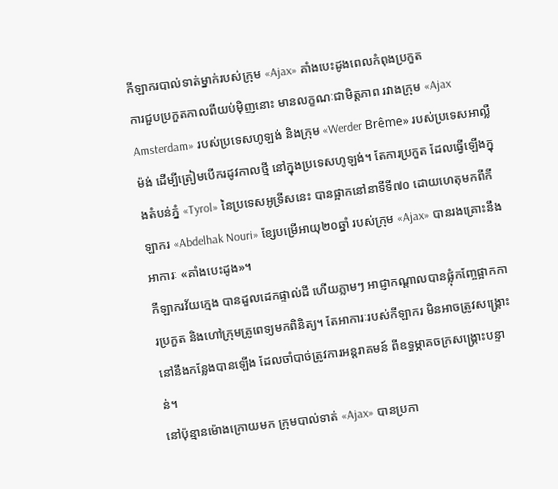កីឡាករបាល់ទាត់ម្នាក់របស់ក្រុម «Ajax» គាំងបេះដូងពេលកំពុងប្រកួត
ការជួបប្រកួតកាលពីយប់ម៉ិញនោះ មានលក្ខណៈជាមិត្តភាព រវាងក្រុម «Ajax Amsterdam» របស់ប្រទេសហូឡង់ និងក្រុម «Werder Brême» របស់ប្រទេសអាល្លឺម៉ង់ ដើម្បីត្រៀមបើករដូវកាលថ្មី នៅក្នុងប្រទេសហូឡង់។ តែការប្រកួត ដែលធ្វើឡើងក្នុងតំបន់ភ្នំ «Tyrol» នៃប្រទេសអូទ្រីសនេះ បានផ្អាកនៅនាទីទី៧០ ដោយហេតុមកពីកីឡាករ «Abdelhak Nouri» ខ្សែបម្រើអាយុ២០ឆ្នាំ របស់ក្រុម «Ajax» បានរងគ្រោះនឹងអាការៈ «គាំងបេះដូង»។
កីឡាករវ័យក្មេង បានដួលដេកផ្ទាល់ដី ហើយភ្លាមៗ អាជ្ញាកណ្ដាលបានផ្លុំកញ្ចែផ្អាកការប្រកួត និងហៅក្រុមគ្រូពេទ្យមកពិនិត្យ។ តែអាការៈរបស់កីឡាករ មិនអាចត្រូវសង្គ្រោះ នៅនឹងកន្លែងបានឡើង ដែលចាំបាច់ត្រូវការអន្តរាគមន៍ ពីឧទ្ធម្ភាគចក្រសង្គ្រោះបន្ទាន់។
នៅប៉ុន្មានម៉ោងក្រោយមក ក្រុមបាល់ទាត់ «Ajax» បានប្រកា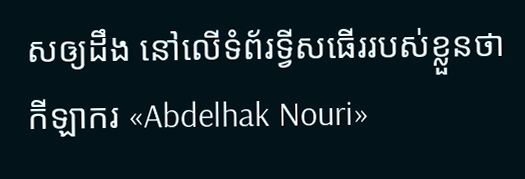សឲ្យដឹង នៅលើទំព័រទ្វីសធើររបស់ខ្លួនថា កីឡាករ «Abdelhak Nouri»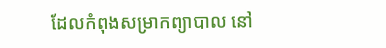ដែលកំពុងសម្រាកព្យាបាល នៅ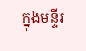ក្នុងមន្ទីរ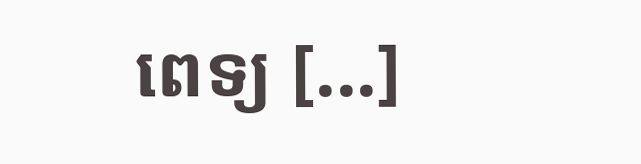ពេទ្យ [...]